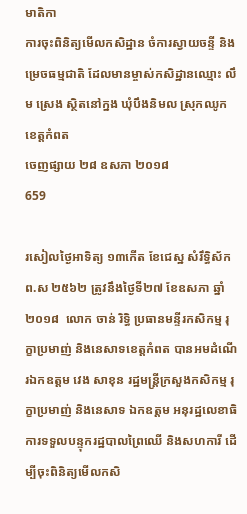មាតិកា
ការចុះពិនិត្យមើលកសិដ្ឋាន ចំការស្វាយចន្ទី និងម្រេចធម្មជាតិ ដែលមានម្ចាស់កសិដ្ឋានឈ្មោះ លឹម ស្រេង ស្ថិតនៅក្នង ឃុំបឹងនិមល ស្រុកឈូក ខេត្តកំពត
ចេញផ្សាយ ២៨ ឧសភា ២០១៨
659

រសៀលថ្ងៃអាទិត្យ ១៣កើត ខែជេស្ឋ សំរឹទ្ធិស័ក ព.ស ២៥៦២ ត្រូវនឹងថ្ងៃទី២៧ ខែឧសភា ឆ្នាំ២០១៨  លោក ចាន់ រិទ្ធិ ប្រធានមន្ទីរកសិកម្ម រុក្ខាប្រមាញ់ និងនេសាទខេត្តកំពត បានអមដំណើរឯកឧត្តម វេង សាខុន រដ្ឋមន្រ្តីក្រសួងកសិកម្ម រុក្ខាប្រមាញ់ និងនេសាទ ឯកឧត្តម អនុរដ្ឋលេខាធិការទទួលបន្ទុករដ្ឋបាលព្រៃឈើ និងសហការី ដើម្បីចុះពិនិត្យមើលកសិ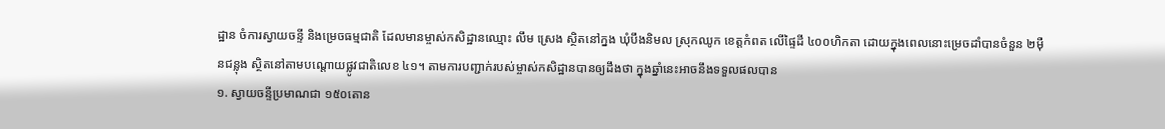ដ្ឋាន ចំការស្វាយចន្ទី និងម្រេចធម្មជាតិ ដែលមានម្ចាស់កសិដ្ឋានឈ្មោះ លឹម ស្រេង ស្ថិតនៅក្នង ឃុំបឹងនិមល ស្រុកឈូក ខេត្តកំពត លើផ្ទៃដី ៤០០ហិកតា ដោយក្នុងពេលនោះម្រេចដាំបានចំនួន ២ម៉ឺនជន្លុង ស្ថិតនៅតាមបណ្តោយផ្លូវជាតិលេខ ៤១។ តាមការបញ្ជាក់របស់ម្ចាស់កសិដ្ឋានបានឲ្យដឹងថា ក្នុងឆ្នាំនេះអាចនឹងទទួលផលបាន
១. ស្វាយចន្ទីប្រមាណជា ១៥០តោន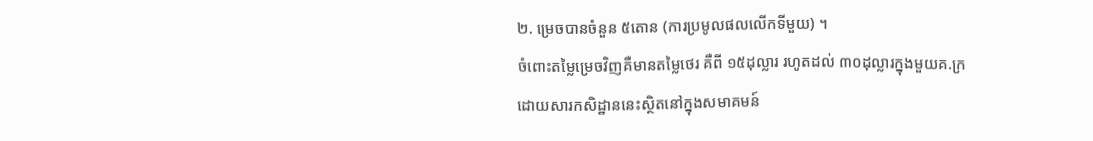២. ម្រេចបានចំនួន ៥តោន (ការប្រមូលផលលើកទីមួយ) ។
ចំពោះតម្លៃម្រេចវិញគឺមានតម្លៃថេរ គឺពី ១៥ដុល្លារ រហូតដល់ ៣០ដុល្លារក្នុងមួយគ.ក្រ ដោយសារកសិដ្ឋាននេះស្ថិតនៅក្នុងសមាគមន៍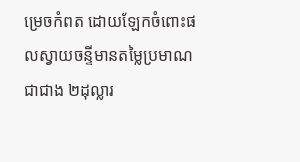ម្រេចកំពត ដោយឡែកចំពោះផលស្វាយចន្ទីមានតម្លៃប្រមាណជាជាង ២ដុល្លារ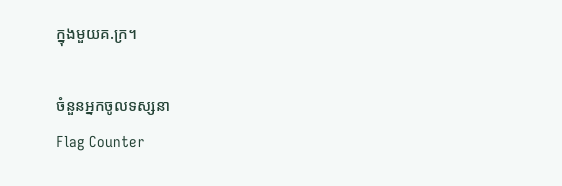ក្នុងមួយគ.ក្រ។

ចំនួនអ្នកចូលទស្សនា
Flag Counter